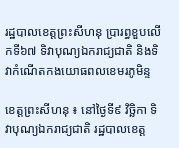រដ្ឋបាលខេត្តព្រះសីហនុ ប្រារព្ធខួបលើកទី៦៧ ទិវាបុណ្យឯករាជ្យជាតិ និងទិវាកំណើតកងយោធពលខេមរភូមិន្ទ

ខេត្តព្រះសីហនុ ៖ នៅថ្ងៃទី៩ វិច្ឆិកា ទិវាបុណ្យឯករាជ្យជាតិ រដ្ឋបាលខេត្ត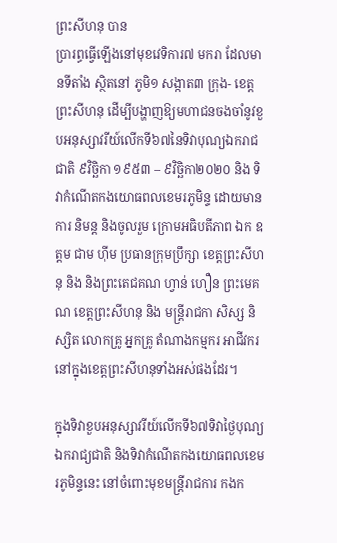ព្រះសីហនុ បាន
ប្រារព្ធធ្វើឡើងនៅមុខវេទិការ៧ មករា ដែលមានទីតាំង ស្ថិតនៅ ភូមិ១ សង្កាត៣ ក្រុង- ខេត្ត ព្រះសីហនុ ដើម្បីបង្ហាញឱ្យមហាជនចងចាំនូវខួបអនុស្សាវរីយ៍លើកទី៦៧នៃទិវាបុណ្យឯករាជជាតិ ៩វិច្ឆិកា ១៩៥៣ – ៩វិច្ឆិកា២០២០ និង ទិវាកំណើតកងយោធពលខេមរភូមិន្ទ ដោយមានការ និមន្ត និងចូលរួម ក្រោមអធិបតីភាព ឯក ឧត្តម ជាម ហ៊ីម ប្រធានក្រុមប្រឹក្សា ខេត្តព្រះសីហនុ និង និងព្រះតេជគណ ហ្វាន់ ហឿន ព្រះមេគណ ខេត្តព្រះសីហនុ និង មន្ត្រីរាជកា សិស្ស និស្សិត លោកគ្រូ អ្នកគ្រូ តំណាងកម្មករ អាជីវករ នៅក្នុងខេត្តព្រះសីហនុទាំងអស់ផងដែរ។

ក្នុងទិវាខួបអនុស្សាវរីយ៍លើកទី៦៧ទិវាថ្ងៃបុណ្យឯករាជ្យជាតិ និងទិវាកំណើតកងយោធពលខេមរភូមិន្ទនេះ នៅចំពោះមុខមន្រ្តីរាជការ កងក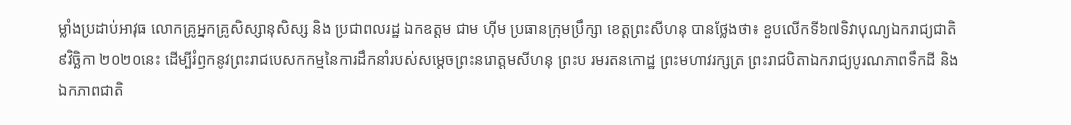ម្លាំងប្រដាប់អាវុធ លោកគ្រូអ្នកគ្រូសិស្សានុសិស្ស និង ប្រជាពលរដ្ឋ ឯកឧត្តម ជាម ហ៊ីម ប្រធានក្រុមប្រឹក្សា ខេត្តព្រះសីហនុ បានថ្លែងថា៖ ខួបលើកទី៦៧ទិវាបុណ្យឯករាជ្យជាតិ ៩វិច្ឆិកា ២០២០នេះ ដើម្បីរំឭកនូវព្រះរាជបេសកកម្មនៃការដឹកនាំរបស់សម្ដេចព្រះនរោត្តមសីហនុ ព្រះប រមរតនកោដ្ឋ ព្រះមហាវរក្សត្រ ព្រះរាជបិតាឯករាជ្យបូរណភាពទឹកដី និងឯកភាពជាតិ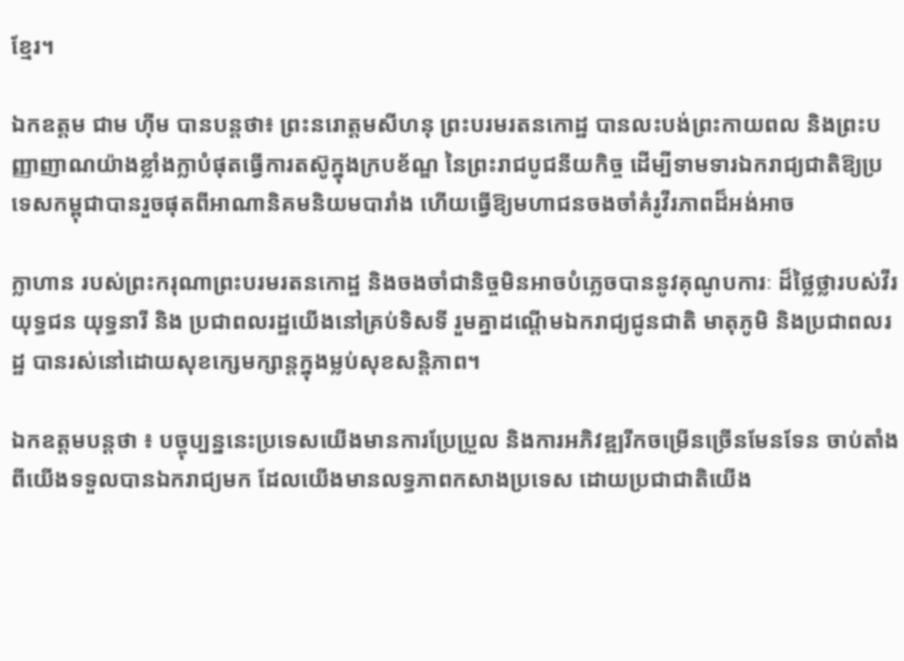ខ្មែរ។

ឯកឧត្តម ជាម ហ៊ីម បានបន្តថា៖ ព្រះនរោត្តមសីហនុ ព្រះបរមរតនកោដ្ឋ បានលះបង់ព្រះកាយពល និងព្រះបញ្ញាញាណយ៉ាងខ្លាំងក្លាបំផុតធ្វើការតស៊ូក្នុងក្របខ័ណ្ឌ នៃព្រះរាជបូជនីយកិច្ច ដើម្បីទាមទារឯករាជ្យជាតិឱ្យប្រទេសកម្ពុជាបានរួចផុតពីអាណានិគមនិយមបារាំង ហើយធ្វើឱ្យមហាជនចងចាំគំរូវីរភាពដ៏អង់អាច

ក្លាហាន របស់ព្រះករុណាព្រះបរមរតនកោដ្ឋ និងចងចាំជានិច្ចមិនអាចបំភ្លេចបាននូវគុណូបការៈ ដ៏ថ្លៃថ្លារបស់វីរយុទ្ធជន យុទ្ធនារី និង ប្រជាពលរដ្ឋយើងនៅគ្រប់ទិសទី រួមគ្នាដណ្តើមឯករាជ្យជូនជាតិ មាតុភូមិ និងប្រជាពលរដ្ឋ បានរស់នៅដោយសុខក្សេមក្សាន្តក្នុងម្លប់សុខសន្តិភាព។

ឯកឧត្តមបន្តថា ៖ បច្ចុប្បន្ននេះប្រទេសយើងមានការប្រែប្រួល និងការអភិវឌ្ឍរីកចម្រើនច្រើនមែនទែន ចាប់តាំងពីយើងទទួលបានឯករាជ្យមក ដែលយើងមានលទ្ធភាពកសាងប្រទេស ដោយប្រជាជាតិយើង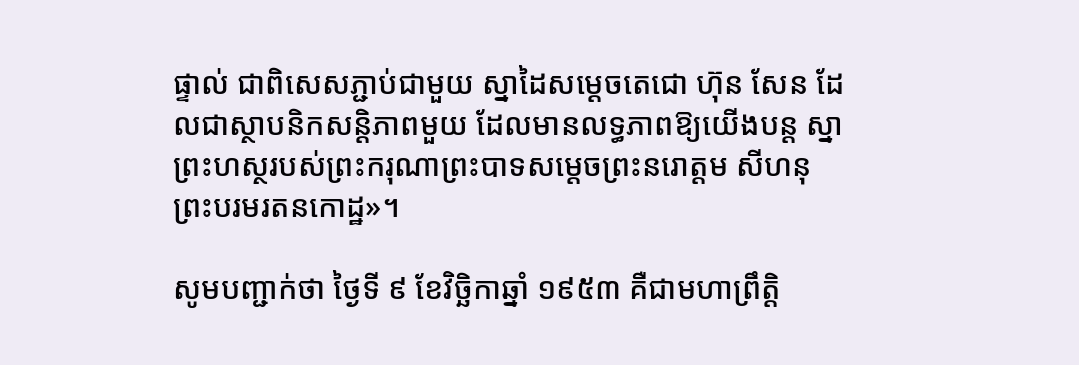ផ្ទាល់ ជាពិសេសភ្ជាប់ជាមួយ ស្នាដៃសម្ដេចតេជោ ហ៊ុន សែន ដែលជាស្ថាបនិកសន្ដិភាពមួយ ដែលមានលទ្ធភាពឱ្យយើងបន្ដ ស្នាព្រះហស្ថរបស់ព្រះករុណាព្រះបាទសម្តេចព្រះនរោត្តម សីហនុ ព្រះបរមរតនកោដ្ឋ»។

សូមបញ្ជាក់ថា ថ្ងៃទី ៩ ខែវិច្ឆិកាឆ្នាំ ១៩៥៣ គឺជាមហាព្រឹត្តិ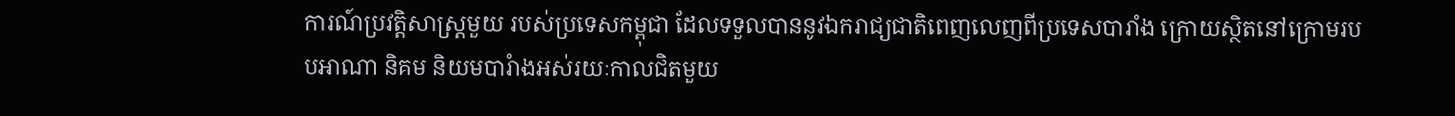ការណ៍ប្រវត្តិសាស្ត្រមួយ របស់ប្រទេសកម្ពុជា ដែលទទួលបាននូវឯករាជ្យជាតិពេញលេញពីប្រទេសបារាំង ក្រោយស្ថិតនៅក្រោមរបបអាណា និគម និយមបារំាងអស់រយៈកាលជិតមួយ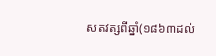សតវត្សពីឆ្នាំ(១៨៦៣ដល់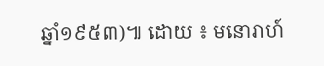ឆ្នាំ១៩៥៣)៕ ដោយ ៖ មនោរាហ៍